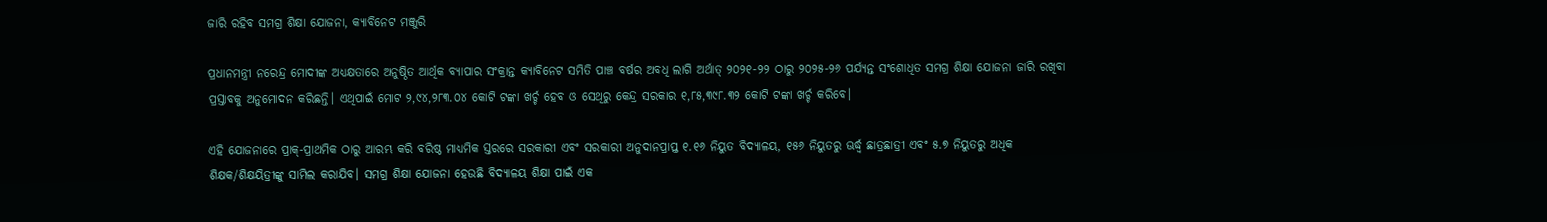ଜାରି ରହିବ ସମଗ୍ର ଶିକ୍ଷା ଯୋଜନା, କ୍ୟାବିନେଟ ମଞ୍ଜୁରି

ପ୍ରଧାନମନ୍ତ୍ରୀ ନରେନ୍ଦ୍ର ମୋଦୀଙ୍କ ଅଧ୍ୟକ୍ଷତାରେ ଅନୁଷ୍ଠିତ ଆର୍ଥିକ ବ୍ୟାପାର ସଂକ୍ରାନ୍ତ କ୍ୟାବିନେଟ ସମିତି ପାଞ୍ଚ ବର୍ଷର ଅବଧି ଲାଗି ଅର୍ଥାତ୍ ୨୦୨୧-୨୨ ଠାରୁ ୨୦୨୫-୨୬ ପର୍ଯ୍ୟନ୍ତ ସଂଶୋଧିତ ସମଗ୍ର ଶିକ୍ଷା ଯୋଜନା ଜାରି ରଖିବା ପ୍ରସ୍ତାବକୁ ଅନୁମୋଦନ କରିଛନ୍ତି। ଏଥିପାଇଁ ମୋଟ ୨,୯୪,୨୮୩.୦୪ କୋଟି ଟଙ୍କା ଖର୍ଚ୍ଚ ହେବ ଓ ସେଥିରୁ କେନ୍ଦ୍ର ସରକାର ୧,୮୫,୩୯୮.୩୨ କୋଟି ଟଙ୍କା ଖର୍ଚ୍ଚ କରିବେ।

ଏହି ଯୋଜନାରେ ପ୍ରାକ୍-ପ୍ରାଥମିକ ଠାରୁ ଆରମ୍ଭ କରି ବରିଷ୍ଠ ମାଧ୍ୟମିକ ସ୍ତରରେ ସରକାରୀ ଏବଂ ସରକାରୀ ଅନୁଦାନପ୍ରାପ୍ତ ୧.୧୬ ନିୟୁତ ବିଦ୍ୟାଳୟ, ୧୫୬ ନିୟୁତରୁ ଊର୍ଦ୍ଧ୍ବ ଛାତ୍ରଛାତ୍ରୀ ଏବଂ ୫.୭ ନିୟୁତରୁ ଅଧିକ ଶିକ୍ଷକ/ଶିକ୍ଷୟିତ୍ରୀଙ୍କୁ ସାମିଲ କରାଯିବ। ସମଗ୍ର ଶିକ୍ଷା ଯୋଜନା ହେଉଛି ବିଦ୍ୟାଳୟ ଶିକ୍ଷା ପାଇଁ ଏକ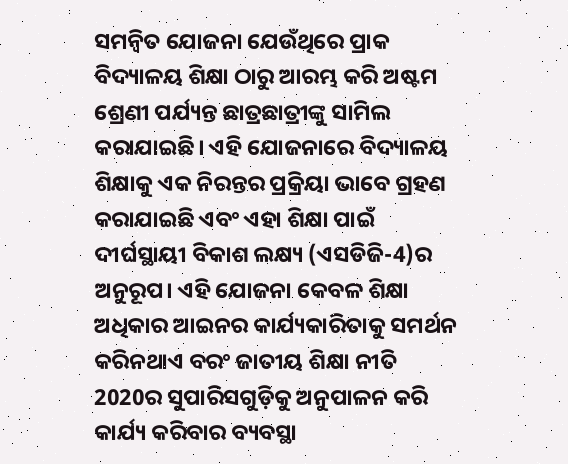ସମନ୍ବିତ ଯୋଜନା ଯେଉଁଥିରେ ପ୍ରାକ ବିଦ୍ୟାଳୟ ଶିକ୍ଷା ଠାରୁ ଆରମ୍ଭ କରି ଅଷ୍ଟମ ଶ୍ରେଣୀ ପର୍ଯ୍ୟନ୍ତ ଛାତ୍ରଛାତ୍ରୀଙ୍କୁ ସାମିଲ କରାଯାଇଛି। ଏହି ଯୋଜନାରେ ବିଦ୍ୟାଳୟ ଶିକ୍ଷାକୁ ଏକ ନିରନ୍ତର ପ୍ରକ୍ରିୟା ଭାବେ ଗ୍ରହଣ କରାଯାଇଛି ଏବଂ ଏହା ଶିକ୍ଷା ପାଇଁ ଦୀର୍ଘସ୍ଥାୟୀ ବିକାଶ ଲକ୍ଷ୍ୟ (ଏସଡିଜି-4)ର ଅନୁରୂପ। ଏହି ଯୋଜନା କେବଳ ଶିକ୍ଷା ଅଧିକାର ଆଇନର କାର୍ଯ୍ୟକାରିତାକୁ ସମର୍ଥନ କରିନଥାଏ ବରଂ ଜାତୀୟ ଶିକ୍ଷା ନୀତି 2020ର ସୁପାରିସଗୁଡ଼ିକୁ ଅନୁପାଳନ କରି କାର୍ଯ୍ୟ କରିବାର ବ୍ୟବସ୍ଥା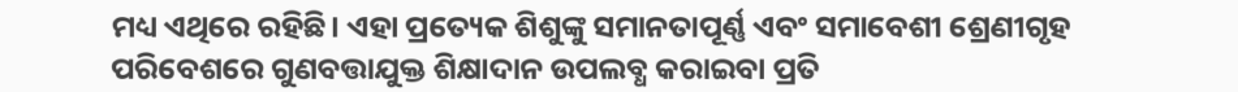ମଧ୍ୟ ଏଥିରେ ରହିଛି। ଏହା ପ୍ରତ୍ୟେକ ଶିଶୁଙ୍କୁ ସମାନତାପୂର୍ଣ୍ଣ ଏବଂ ସମାବେଶୀ ଶ୍ରେଣୀଗୃହ ପରିବେଶରେ ଗୁଣବତ୍ତାଯୁକ୍ତ ଶିକ୍ଷାଦାନ ଉପଲବ୍ଧ କରାଇବା ପ୍ରତି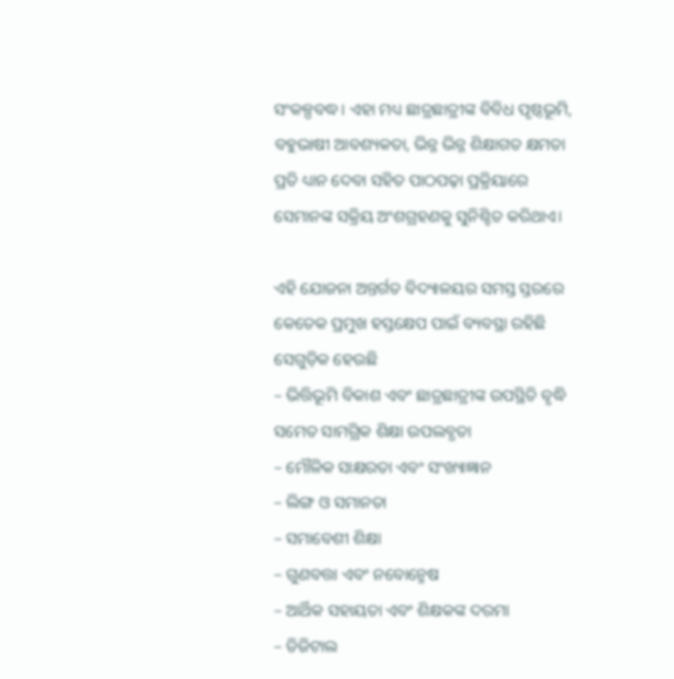ସଂକଳ୍ପବଦ୍ଧ। ଏହା ମଧ୍ୟ ଛାତ୍ରଛାତ୍ରୀଙ୍କ ବିବିଧ ପୃଷ୍ଠଭୂମି, ବହୁଭାଷୀ ଆବଶ୍ୟକତା, ଭିନ୍ନ ଭିନ୍ନ ଶିକ୍ଷାଗତ କ୍ଷମତା ପ୍ରତି ଧ୍ୟାନ ଦେବା ସହିତ ପାଠପଢ଼ା ପ୍ରକ୍ରିୟାରେ ସେମାନଙ୍କ ସକ୍ରିୟ ଅଂଶଗ୍ରହଣକୁ ସୁନିଶ୍ଚିତ କରିଥାଏ।

ଏହି ଯୋଜନା ଅନ୍ତର୍ଗତ ବିଦ୍ୟାଳୟର ସମସ୍ତ ସ୍ତରରେ କେତେକ ପ୍ରମୁଖ ହସ୍ତକ୍ଷେପ ପାଇଁ ବ୍ୟବସ୍ଥା ରହିଛି ସେଗୁଡ଼ିକ ହେଉଛି
– ଭିତ୍ତିଭୂମି ବିକାଶ ଏବଂ ଛାତ୍ରଛାତ୍ରୀଙ୍କ ଉପସ୍ଥିତି ବୃଦ୍ଧି ସମେତ ସାମଗ୍ରିକ ଶିକ୍ଷା ଉପଲବ୍ଧତା
– ମୌଳିକ ସାକ୍ଷରତା ଏବଂ ସଂଖ୍ୟାଜ୍ଞାନ
– ଲିଙ୍ଗ ଓ ସମାନତା
– ସମାବେଶୀ ଶିକ୍ଷା
– ଗୁଣବତ୍ତା ଏବଂ ନବୋନ୍ମେଷ
– ଆର୍ଥିକ ସହାୟତା ଏବଂ ଶିକ୍ଷକଙ୍କ ଦରମା
– ଡିଜିଟାଲ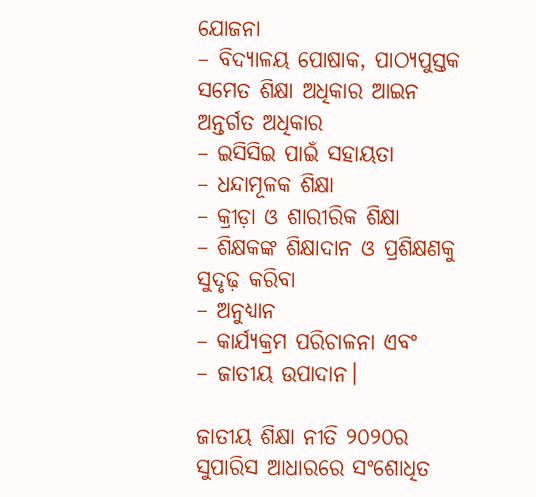ଯୋଜନା
– ବିଦ୍ୟାଳୟ ପୋଷାକ, ପାଠ୍ୟପୁସ୍ତକ ସମେତ ଶିକ୍ଷା ଅଧିକାର ଆଇନ ଅନ୍ତର୍ଗତ ଅଧିକାର
– ଇସିସିଇ ପାଇଁ ସହାୟତା
– ଧନ୍ଦାମୂଳକ ଶିକ୍ଷା
– କ୍ରୀଡ଼ା ଓ ଶାରୀରିକ ଶିକ୍ଷା
– ଶିକ୍ଷକଙ୍କ ଶିକ୍ଷାଦାନ ଓ ପ୍ରଶିକ୍ଷଣକୁ ସୁଦୃଢ଼ କରିବା
– ଅନୁଧ୍ୟାନ
– କାର୍ଯ୍ୟକ୍ରମ ପରିଚାଳନା ଏବଂ
– ଜାତୀୟ ଉପାଦାନ।

ଜାତୀୟ ଶିକ୍ଷା ନୀତି ୨୦୨୦ର ସୁପାରିସ ଆଧାରରେ ସଂଶୋଧିତ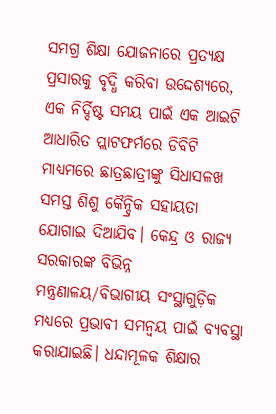ସମଗ୍ର ଶିକ୍ଷା ଯୋଜନାରେ ପ୍ରତ୍ୟକ୍ଷ ପ୍ରସାରକୁ ବୃଦ୍ଧି କରିବା ଉଦ୍ଦେଶ୍ୟରେ, ଏକ ନିର୍ଦ୍ଦିଷ୍ଟ ସମୟ ପାଇଁ ଏକ ଆଇଟି ଆଧାରିତ ପ୍ଲାଟଫର୍ମରେ ଡିବିଟି ମାଧ୍ୟମରେ ଛାତ୍ରଛାତ୍ରୀଙ୍କୁ ସିଧାସଳଖ ସମସ୍ତ ଶିଶୁ କୈନ୍ଦ୍ରିକ ସହାୟତା ଯୋଗାଇ ଦିଆଯିବ। କେନ୍ଦ୍ର ଓ ରାଜ୍ୟ ସରକାରଙ୍କ ବିଭିନ୍ନ ମନ୍ତ୍ରଣାଳୟ/ବିଭାଗୀୟ ସଂସ୍ଥାଗୁଡ଼ିକ ମଧ୍ୟରେ ପ୍ରଭାବୀ ସମନ୍ବୟ ପାଇଁ ବ୍ୟବସ୍ଥା କରାଯାଇଛି। ଧନ୍ଦାମୂଳକ ଶିକ୍ଷାର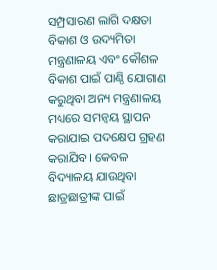ସମ୍ପ୍ରସାରଣ ଲାଗି ଦକ୍ଷତା ବିକାଶ ଓ ଉଦ୍ୟମିତା ମନ୍ତ୍ରଣାଳୟ ଏବଂ କୌଶଳ ବିକାଶ ପାଇଁ ପାଣ୍ଠି ଯୋଗାଣ କରୁଥିବା ଅନ୍ୟ ମନ୍ତ୍ରଣାଳୟ ମଧ୍ୟରେ ସମନ୍ବୟ ସ୍ଥାପନ କରାଯାଇ ପଦକ୍ଷେପ ଗ୍ରହଣ କରାଯିବ। କେବଳ ବିଦ୍ୟାଳୟ ଯାଉଥିବା ଛାତ୍ରଛାତ୍ରୀଙ୍କ ପାଇଁ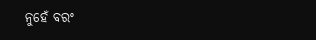ନୁହେଁ ବରଂ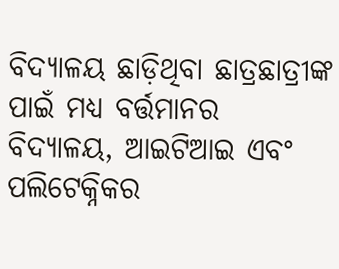ବିଦ୍ୟାଳୟ ଛାଡ଼ିଥିବା ଛାତ୍ରଛାତ୍ରୀଙ୍କ ପାଇଁ ମଧ୍ୟ ବର୍ତ୍ତମାନର ବିଦ୍ୟାଳୟ, ଆଇଟିଆଇ ଏବଂ ପଲିଟେକ୍ନିକର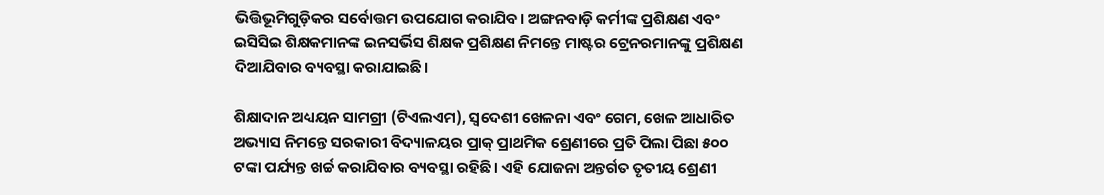ଭିତ୍ତିଭୂମିଗୁଡ଼ିକର ସର୍ବୋତ୍ତମ ଉପଯୋଗ କରାଯିବ। ଅଙ୍ଗନବାଡ଼ି କର୍ମୀଙ୍କ ପ୍ରଶିକ୍ଷଣ ଏବଂ ଇସିସିଇ ଶିକ୍ଷକମାନଙ୍କ ଇନସର୍ଭିସ ଶିକ୍ଷକ ପ୍ରଶିକ୍ଷଣ ନିମନ୍ତେ ମାଷ୍ଟର ଟ୍ରେନରମାନଙ୍କୁ ପ୍ରଶିକ୍ଷଣ ଦିଆଯିବାର ବ୍ୟବସ୍ଥା କରାଯାଇଛି।

ଶିକ୍ଷାଦାନ ଅଧ୍ୟୟନ ସାମଗ୍ରୀ (ଟିଏଲଏମ), ସ୍ବଦେଶୀ ଖେଳନା ଏବଂ ଗେମ, ଖେଳ ଆଧାରିତ ଅଭ୍ୟାସ ନିମନ୍ତେ ସରକାରୀ ବିଦ୍ୟାଳୟର ପ୍ରାକ୍ ପ୍ରାଥମିକ ଶ୍ରେଣୀରେ ପ୍ରତି ପିଲା ପିଛା ୫୦୦ ଟଙ୍କା ପର୍ଯ୍ୟନ୍ତ ଖର୍ଚ୍ଚ କରାଯିବାର ବ୍ୟବସ୍ଥା ରହିଛି। ଏହି ଯୋଜନା ଅନ୍ତର୍ଗତ ତୃତୀୟ ଶ୍ରେଣୀ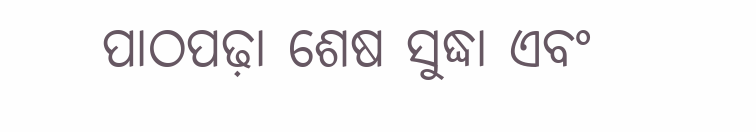ପାଠପଢ଼ା ଶେଷ ସୁଦ୍ଧା ଏବଂ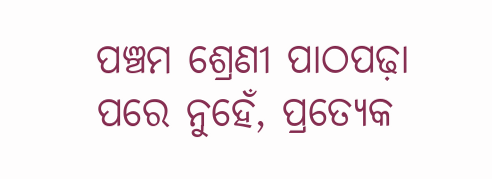ପଞ୍ଚମ ଶ୍ରେଣୀ ପାଠପଢ଼ା ପରେ ନୁହେଁ, ପ୍ରତ୍ୟେକ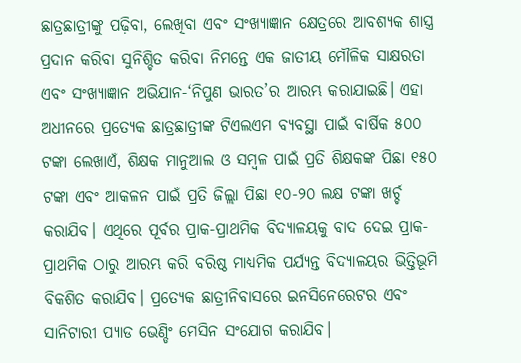ଛାତ୍ରଛାତ୍ରୀଙ୍କୁ ପଢ଼ିବା, ଲେଖିବା ଏବଂ ସଂଖ୍ୟାଜ୍ଞାନ କ୍ଷେତ୍ରରେ ଆବଶ୍ୟକ ଶାସ୍ତ୍ର ପ୍ରଦାନ କରିବା ସୁନିଶ୍ଚିତ କରିବା ନିମନ୍ତେ ଏକ ଜାତୀୟ ମୌଳିକ ସାକ୍ଷରତା ଏବଂ ସଂଖ୍ୟାଜ୍ଞାନ ଅଭିଯାନ-‘ନିପୁଣ ଭାରତ’ର ଆରମ୍ଭ କରାଯାଇଛି। ଏହା ଅଧୀନରେ ପ୍ରତ୍ୟେକ ଛାତ୍ରଛାତ୍ରୀଙ୍କ ଟିଏଲଏମ ବ୍ୟବସ୍ଥା ପାଇଁ ବାର୍ଷିକ ୫୦୦ ଟଙ୍କା ଲେଖାଏଁ, ଶିକ୍ଷକ ମାନୁଆଲ ଓ ସମ୍ବଳ ପାଇଁ ପ୍ରତି ଶିକ୍ଷକଙ୍କ ପିଛା ୧୫୦ ଟଙ୍କା ଏବଂ ଆକଳନ ପାଇଁ ପ୍ରତି ଜିଲ୍ଲା ପିଛା ୧୦-୨୦ ଲକ୍ଷ ଟଙ୍କା ଖର୍ଚ୍ଚ କରାଯିବ। ଏଥିରେ ପୂର୍ବର ପ୍ରାକ-ପ୍ରାଥମିକ ବିଦ୍ୟାଳୟକୁ ବାଦ ଦେଇ ପ୍ରାକ-ପ୍ରାଥମିକ ଠାରୁ ଆରମ୍ଭ କରି ବରିଷ୍ଠ ମାଧ୍ୟମିକ ପର୍ଯ୍ୟନ୍ତ ବିଦ୍ୟାଳୟର ଭିତ୍ତିଭୂମି ବିକଶିତ କରାଯିବ। ପ୍ରତ୍ୟେକ ଛାତ୍ରୀନିବାସରେ ଇନସିନେରେଟର ଏବଂ ସାନିଟାରୀ ପ୍ୟାଡ ଭେଣ୍ଡିଂ ମେସିନ ସଂଯୋଗ କରାଯିବ।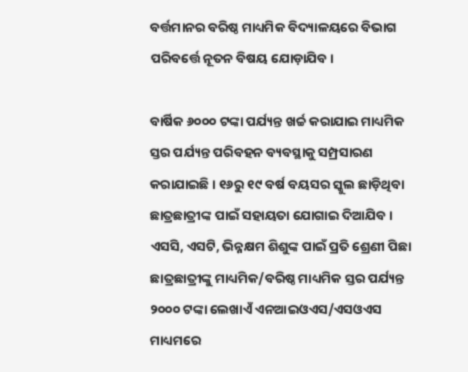ବର୍ତ୍ତମାନର ବରିଷ୍ଠ ମାଧ୍ୟମିକ ବିଦ୍ୟାଳୟରେ ବିଭାଗ ପରିବର୍ତ୍ତେ ନୂତନ ବିଷୟ ଯୋଡ଼ାଯିବ।

ବାର୍ଷିକ ୬୦୦୦ ଟଙ୍କା ପର୍ଯ୍ୟନ୍ତ ଖର୍ଚ୍ଚ କରାଯାଇ ମାଧ୍ୟମିକ ସ୍ତର ପର୍ଯ୍ୟନ୍ତ ପରିବହନ ବ୍ୟବସ୍ଥାକୁ ସମ୍ପ୍ରସାରଣ କରାଯାଇଛି। ୧୬ରୁ ୧୯ ବର୍ଷ ବୟସର ସ୍କୁଲ ଛାଡ଼ିଥିବା ଛାତ୍ରଛାତ୍ରୀଙ୍କ ପାଇଁ ସହାୟତା ଯୋଗାଇ ଦିଆଯିବ। ଏସସି, ଏସଟି, ଭିନ୍ନକ୍ଷମ ଶିଶୁଙ୍କ ପାଇଁ ପ୍ରତି ଶ୍ରେଣୀ ପିଛା ଛାତ୍ରଛାତ୍ରୀଙ୍କୁ ମାଧ୍ୟମିକ/ବରିଷ୍ଠ ମାଧ୍ୟମିକ ସ୍ତର ପର୍ଯ୍ୟନ୍ତ ୨୦୦୦ ଟଙ୍କା ଲେଖାଏଁ ଏନଆଇଓଏସ/ଏସଓଏସ ମାଧ୍ୟମରେ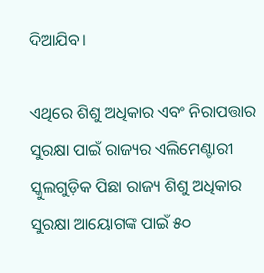ଦିଆଯିବ।

ଏଥିରେ ଶିଶୁ ଅଧିକାର ଏବଂ ନିରାପତ୍ତାର ସୁରକ୍ଷା ପାଇଁ ରାଜ୍ୟର ଏଲିମେଣ୍ଟାରୀ ସ୍କୁଲଗୁଡ଼ିକ ପିଛା ରାଜ୍ୟ ଶିଶୁ ଅଧିକାର ସୁରକ୍ଷା ଆୟୋଗଙ୍କ ପାଇଁ ୫୦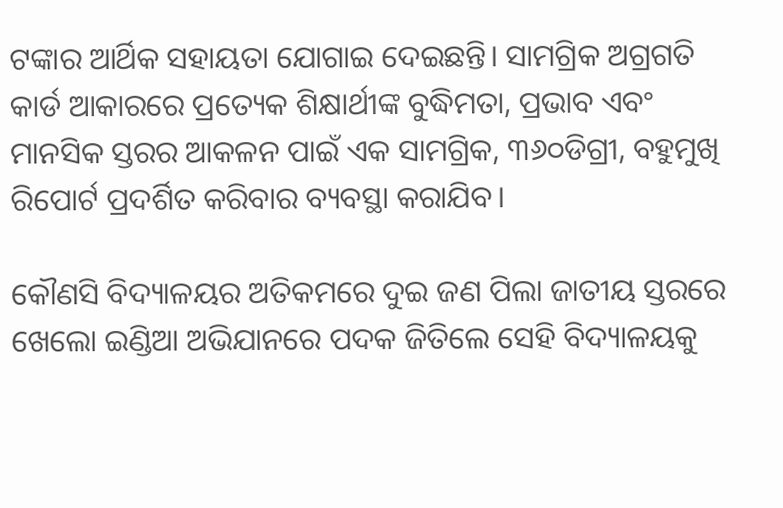ଟଙ୍କାର ଆର୍ଥିକ ସହାୟତା ଯୋଗାଇ ଦେଇଛନ୍ତି। ସାମଗ୍ରିକ ଅଗ୍ରଗତି କାର୍ଡ ଆକାରରେ ପ୍ରତ୍ୟେକ ଶିକ୍ଷାର୍ଥୀଙ୍କ ବୁଦ୍ଧିମତା, ପ୍ରଭାବ ଏବଂ ମାନସିକ ସ୍ତରର ଆକଳନ ପାଇଁ ଏକ ସାମଗ୍ରିକ, ୩୬୦ଡିଗ୍ରୀ, ବହୁମୁଖି ରିପୋର୍ଟ ପ୍ରଦର୍ଶିତ କରିବାର ବ୍ୟବସ୍ଥା କରାଯିବ।

କୌଣସି ବିଦ୍ୟାଳୟର ଅତିକମରେ ଦୁଇ ଜଣ ପିଲା ଜାତୀୟ ସ୍ତରରେ ଖେଲୋ ଇଣ୍ଡିଆ ଅଭିଯାନରେ ପଦକ ଜିତିଲେ ସେହି ବିଦ୍ୟାଳୟକୁ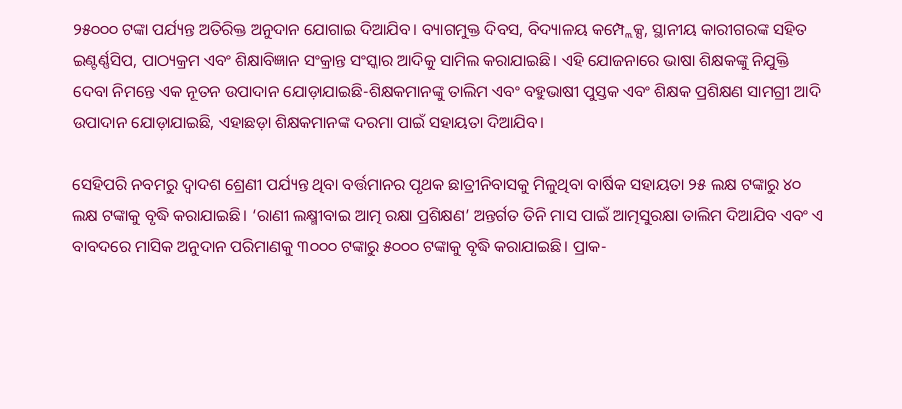୨୫୦୦୦ ଟଙ୍କା ପର୍ଯ୍ୟନ୍ତ ଅତିରିକ୍ତ ଅନୁଦାନ ଯୋଗାଇ ଦିଆଯିବ। ବ୍ୟାଗମୁକ୍ତ ଦିବସ, ବିଦ୍ୟାଳୟ କମ୍ପ୍ଲେକ୍ସ, ସ୍ଥାନୀୟ କାରୀଗରଙ୍କ ସହିତ ଇଣ୍ଟର୍ଣ୍ଣସିପ, ପାଠ୍ୟକ୍ରମ ଏବଂ ଶିକ୍ଷାବିଜ୍ଞାନ ସଂକ୍ରାନ୍ତ ସଂସ୍କାର ଆଦିକୁ ସାମିଲ କରାଯାଇଛି। ଏହି ଯୋଜନାରେ ଭାଷା ଶିକ୍ଷକଙ୍କୁ ନିଯୁକ୍ତି ଦେବା ନିମନ୍ତେ ଏକ ନୂତନ ଉପାଦାନ ଯୋଡ଼ାଯାଇଛି-ଶିକ୍ଷକମାନଙ୍କୁ ତାଲିମ ଏବଂ ବହୁଭାଷୀ ପୁସ୍ତକ ଏବଂ ଶିକ୍ଷକ ପ୍ରଶିକ୍ଷଣ ସାମଗ୍ରୀ ଆଦି ଉପାଦାନ ଯୋଡ଼ାଯାଇଛି, ଏହାଛଡ଼ା ଶିକ୍ଷକମାନଙ୍କ ଦରମା ପାଇଁ ସହାୟତା ଦିଆଯିବ।

ସେହିପରି ନବମରୁ ଦ୍ବାଦଶ ଶ୍ରେଣୀ ପର୍ଯ୍ୟନ୍ତ ଥିବା ବର୍ତ୍ତମାନର ପୃଥକ ଛାତ୍ରୀନିବାସକୁ ମିଳୁଥିବା ବାର୍ଷିକ ସହାୟତା ୨୫ ଲକ୍ଷ ଟଙ୍କାରୁ ୪୦ ଲକ୍ଷ ଟଙ୍କାକୁ ବୃଦ୍ଧି କରାଯାଇଛି। ‘ରାଣୀ ଲକ୍ଷ୍ମୀବାଇ ଆତ୍ମ ରକ୍ଷା ପ୍ରଶିକ୍ଷଣ’ ଅନ୍ତର୍ଗତ ତିନି ମାସ ପାଇଁ ଆତ୍ମସୁରକ୍ଷା ତାଲିମ ଦିଆଯିବ ଏବଂ ଏ ବାବଦରେ ମାସିକ ଅନୁଦାନ ପରିମାଣକୁ ୩୦୦୦ ଟଙ୍କାରୁ ୫୦୦୦ ଟଙ୍କାକୁ ବୃଦ୍ଧି କରାଯାଇଛି। ପ୍ରାକ-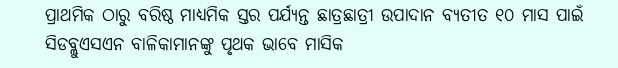ପ୍ରାଥମିକ ଠାରୁ ବରିଷ୍ଠ ମାଧ୍ୟମିକ ସ୍ତର ପର୍ଯ୍ୟନ୍ତ ଛାତ୍ରଛାତ୍ରୀ ଉପାଦାନ ବ୍ୟତୀତ ୧୦ ମାସ ପାଇଁ ସିଡବ୍ଲୁଏସଏନ ବାଳିକାମାନଙ୍କୁ ପୃଥକ ଭାବେ ମାସିକ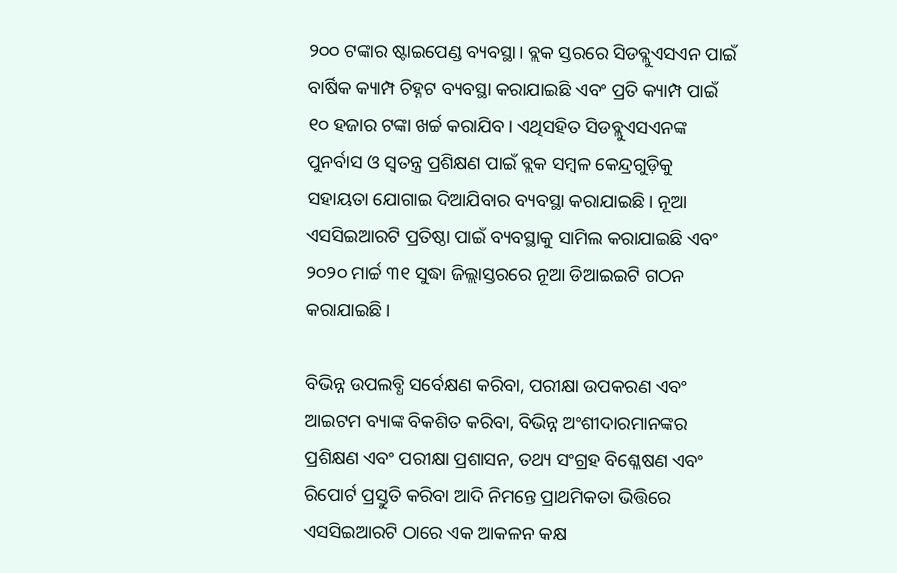୨୦୦ ଟଙ୍କାର ଷ୍ଟାଇପେଣ୍ଡ ବ୍ୟବସ୍ଥା। ବ୍ଲକ ସ୍ତରରେ ସିଡବ୍ଲୁଏସଏନ ପାଇଁ ବାର୍ଷିକ କ୍ୟାମ୍ପ ଚିହ୍ନଟ ବ୍ୟବସ୍ଥା କରାଯାଇଛି ଏବଂ ପ୍ରତି କ୍ୟାମ୍ପ ପାଇଁ ୧୦ ହଜାର ଟଙ୍କା ଖର୍ଚ୍ଚ କରାଯିବ। ଏଥିସହିତ ସିଡବ୍ଲୁଏସଏନଙ୍କ ପୁନର୍ବାସ ଓ ସ୍ବତନ୍ତ୍ର ପ୍ରଶିକ୍ଷଣ ପାଇଁ ବ୍ଲକ ସମ୍ବଳ କେନ୍ଦ୍ରଗୁଡ଼ିକୁ ସହାୟତା ଯୋଗାଇ ଦିଆଯିବାର ବ୍ୟବସ୍ଥା କରାଯାଇଛି। ନୂଆ ଏସସିଇଆରଟି ପ୍ରତିଷ୍ଠା ପାଇଁ ବ୍ୟବସ୍ଥାକୁ ସାମିଲ କରାଯାଇଛି ଏବଂ ୨୦୨୦ ମାର୍ଚ୍ଚ ୩୧ ସୁଦ୍ଧା ଜିଲ୍ଲାସ୍ତରରେ ନୂଆ ଡିଆଇଇଟି ଗଠନ କରାଯାଇଛି।

ବିଭିନ୍ନ ଉପଲବ୍ଧି ସର୍ବେକ୍ଷଣ କରିବା, ପରୀକ୍ଷା ଉପକରଣ ଏବଂ ଆଇଟମ ବ୍ୟାଙ୍କ ବିକଶିତ କରିବା, ବିଭିନ୍ନ ଅଂଶୀଦାରମାନଙ୍କର ପ୍ରଶିକ୍ଷଣ ଏବଂ ପରୀକ୍ଷା ପ୍ରଶାସନ, ତଥ୍ୟ ସଂଗ୍ରହ ବିଶ୍ଳେଷଣ ଏବଂ ରିପୋର୍ଟ ପ୍ରସ୍ତୁତି କରିବା ଆଦି ନିମନ୍ତେ ପ୍ରାଥମିକତା ଭିତ୍ତିରେ ଏସସିଇଆରଟି ଠାରେ ଏକ ଆକଳନ କକ୍ଷ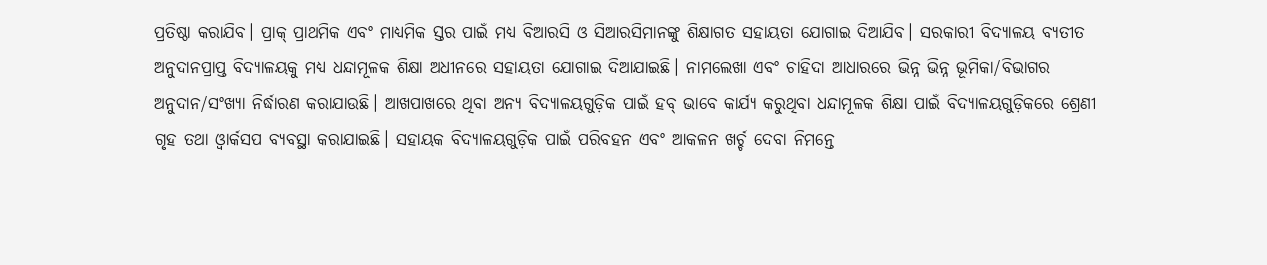ପ୍ରତିଷ୍ଠା କରାଯିବ। ପ୍ରାକ୍ ପ୍ରାଥମିକ ଏବଂ ମାଧ୍ୟମିକ ସ୍ତର ପାଇଁ ମଧ୍ୟ ବିଆରସି ଓ ସିଆରସିମାନଙ୍କୁ ଶିକ୍ଷାଗତ ସହାୟତା ଯୋଗାଇ ଦିଆଯିବ। ସରକାରୀ ବିଦ୍ୟାଳୟ ବ୍ୟତୀତ ଅନୁଦାନପ୍ରାପ୍ତ ବିଦ୍ୟାଳୟକୁ ମଧ୍ୟ ଧନ୍ଦାମୂଳକ ଶିକ୍ଷା ଅଧୀନରେ ସହାୟତା ଯୋଗାଇ ଦିଆଯାଇଛି। ନାମଲେଖା ଏବଂ ଚାହିଦା ଆଧାରରେ ଭିନ୍ନ ଭିନ୍ନ ଭୂମିକା/ବିଭାଗର ଅନୁଦାନ/ସଂଖ୍ୟା ନିର୍ଦ୍ଧାରଣ କରାଯାଉଛି। ଆଖପାଖରେ ଥିବା ଅନ୍ୟ ବିଦ୍ୟାଳୟଗୁଡ଼ିକ ପାଇଁ ହବ୍ ଭାବେ କାର୍ଯ୍ୟ କରୁଥିବା ଧନ୍ଦାମୂଳକ ଶିକ୍ଷା ପାଇଁ ବିଦ୍ୟାଳୟଗୁଡ଼ିକରେ ଶ୍ରେଣୀ ଗୃହ ତଥା ଓ୍ବାର୍କସପ ବ୍ୟବସ୍ଥା କରାଯାଇଛି। ସହାୟକ ବିଦ୍ୟାଳୟଗୁଡ଼ିକ ପାଇଁ ପରିବହନ ଏବଂ ଆକଳନ ଖର୍ଚ୍ଚ ଦେବା ନିମନ୍ତେ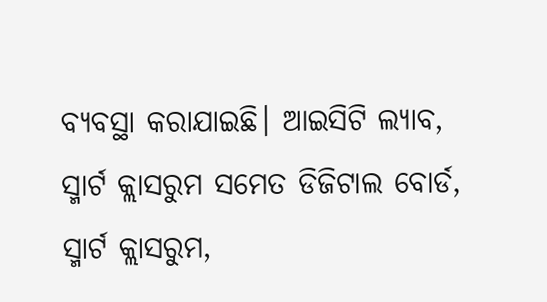ବ୍ୟବସ୍ଥା କରାଯାଇଛି। ଆଇସିଟି ଲ୍ୟାବ, ସ୍ମାର୍ଟ କ୍ଲାସରୁମ ସମେତ ଡିଜିଟାଲ ବୋର୍ଡ, ସ୍ମାର୍ଟ କ୍ଲାସରୁମ,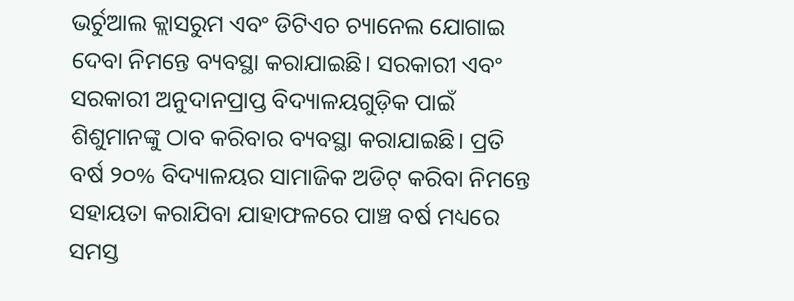ଭର୍ଚୁଆଲ କ୍ଲାସରୁମ ଏବଂ ଡିଟିଏଚ ଚ୍ୟାନେଲ ଯୋଗାଇ ଦେବା ନିମନ୍ତେ ବ୍ୟବସ୍ଥା କରାଯାଇଛି। ସରକାରୀ ଏବଂ ସରକାରୀ ଅନୁଦାନପ୍ରାପ୍ତ ବିଦ୍ୟାଳୟଗୁଡ଼ିକ ପାଇଁ ଶିଶୁମାନଙ୍କୁ ଠାବ କରିବାର ବ୍ୟବସ୍ଥା କରାଯାଇଛି। ପ୍ରତି ବର୍ଷ ୨୦% ବିଦ୍ୟାଳୟର ସାମାଜିକ ଅଡିଟ୍ କରିବା ନିମନ୍ତେ ସହାୟତା କରାଯିବା ଯାହାଫଳରେ ପାଞ୍ଚ ବର୍ଷ ମଧ୍ୟରେ ସମସ୍ତ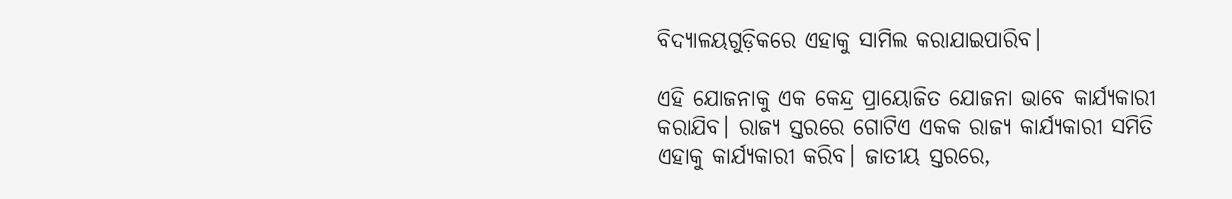ବିଦ୍ୟାଳୟଗୁଡ଼ିକରେ ଏହାକୁ ସାମିଲ କରାଯାଇପାରିବ।

ଏହି ଯୋଜନାକୁ ଏକ କେନ୍ଦ୍ର ପ୍ରାୟୋଜିତ ଯୋଜନା ଭାବେ କାର୍ଯ୍ୟକାରୀ କରାଯିବ। ରାଜ୍ୟ ସ୍ତରରେ ଗୋଟିଏ ଏକକ ରାଜ୍ୟ କାର୍ଯ୍ୟକାରୀ ସମିତି ଏହାକୁ କାର୍ଯ୍ୟକାରୀ କରିବ। ଜାତୀୟ ସ୍ତରରେ,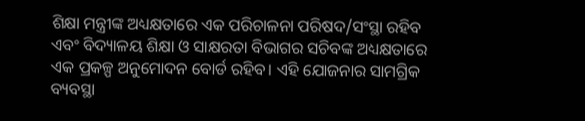ଶିକ୍ଷା ମନ୍ତ୍ରୀଙ୍କ ଅଧ୍ୟକ୍ଷତାରେ ଏକ ପରିଚାଳନା ପରିଷଦ/ସଂସ୍ଥା ରହିବ ଏବଂ ବିଦ୍ୟାଳୟ ଶିକ୍ଷା ଓ ସାକ୍ଷରତା ବିଭାଗର ସଚିବଙ୍କ ଅଧ୍ୟକ୍ଷତାରେ ଏକ ପ୍ରକଳ୍ପ ଅନୁମୋଦନ ବୋର୍ଡ ରହିବ। ଏହି ଯୋଜନାର ସାମଗ୍ରିକ ବ୍ୟବସ୍ଥା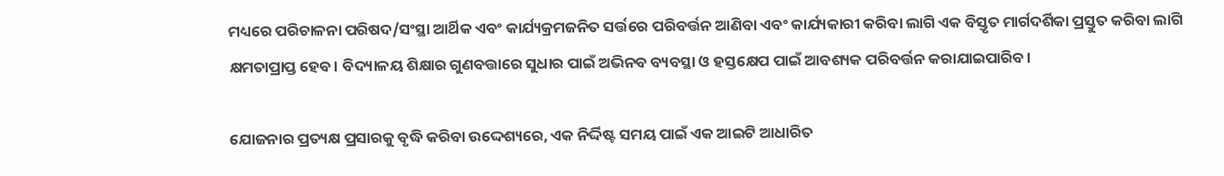ମଧ୍ୟରେ ପରିଚାଳନା ପରିଷଦ/ସଂସ୍ଥା ଆର୍ଥିକ ଏବଂ କାର୍ଯ୍ୟକ୍ରମଜନିତ ସର୍ତ୍ତରେ ପରିବର୍ତ୍ତନ ଆଣିବା ଏବଂ କାର୍ଯ୍ୟକାରୀ କରିବା ଲାଗି ଏକ ବିସ୍ତୃତ ମାର୍ଗଦର୍ଶିକା ପ୍ରସ୍ତୁତ କରିବା ଲାଗି କ୍ଷମତାପ୍ରାପ୍ତ ହେବ। ବିଦ୍ୟାଳୟ ଶିକ୍ଷାର ଗୁଣବତ୍ତାରେ ସୁଧାର ପାଇଁ ଅଭିନବ ବ୍ୟବସ୍ଥା ଓ ହସ୍ତକ୍ଷେପ ପାଇଁ ଆବଶ୍ୟକ ପରିବର୍ତ୍ତନ କରାଯାଇପାରିବ।

ଯୋଜନାର ପ୍ରତ୍ୟକ୍ଷ ପ୍ରସାରକୁ ବୃଦ୍ଧି କରିବା ଉଦ୍ଦେଶ୍ୟରେ, ଏକ ନିର୍ଦ୍ଦିଷ୍ଟ ସମୟ ପାଇଁ ଏକ ଆଇଟି ଆଧାରିତ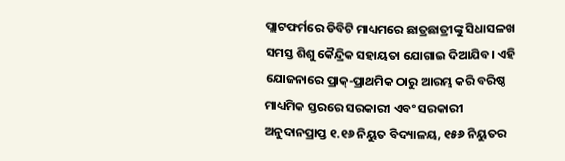ପ୍ଲାଟଫର୍ମରେ ଡିବିଟି ମାଧ୍ୟମରେ ଛାତ୍ରଛାତ୍ରୀଙ୍କୁ ସିଧାସଳଖ ସମସ୍ତ ଶିଶୁ କୈନ୍ଦ୍ରିକ ସହାୟତା ଯୋଗାଇ ଦିଆଯିବ। ଏହି ଯୋଜନାରେ ପ୍ରାକ୍-ପ୍ରାଥମିକ ଠାରୁ ଆରମ୍ଭ କରି ବରିଷ୍ଠ ମାଧ୍ୟମିକ ସ୍ତରରେ ସରକାରୀ ଏବଂ ସରକାରୀ ଅନୁଦାନପ୍ରାପ୍ତ ୧.୧୬ ନିୟୁତ ବିଦ୍ୟାଳୟ, ୧୫୬ ନିୟୁତର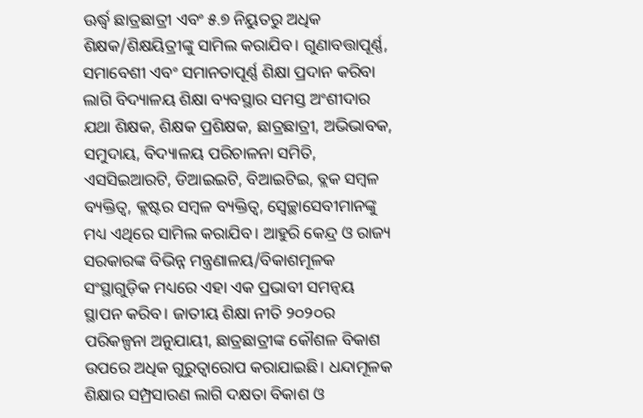ଊର୍ଦ୍ଧ୍ବ ଛାତ୍ରଛାତ୍ରୀ ଏବଂ ୫.୭ ନିୟୁତରୁ ଅଧିକ ଶିକ୍ଷକ/ଶିକ୍ଷୟିତ୍ରୀଙ୍କୁ ସାମିଲ କରାଯିବ। ଗୁଣାବତ୍ତାପୂର୍ଣ୍ଣ, ସମାବେଶୀ ଏବଂ ସମାନତାପୂର୍ଣ୍ଣ ଶିକ୍ଷା ପ୍ରଦାନ କରିବା ଲାଗି ବିଦ୍ୟାଳୟ ଶିକ୍ଷା ବ୍ୟବସ୍ଥାର ସମସ୍ତ ଅଂଶୀଦାର ଯଥା ଶିକ୍ଷକ, ଶିକ୍ଷକ ପ୍ରଶିକ୍ଷକ, ଛାତ୍ରଛାତ୍ରୀ, ଅଭିଭାବକ, ସମୁଦାୟ, ବିଦ୍ୟାଳୟ ପରିଚାଳନା ସମିତି, ଏସସିଇଆରଟି, ଡିଆଇଇଟି, ବିଆଇଟିଇ, ବ୍ଲକ ସମ୍ବଳ ବ୍ୟକ୍ତିତ୍ବ, କ୍ଲଷ୍ଟର ସମ୍ବଳ ବ୍ୟକ୍ତିତ୍ବ, ସ୍ବେଚ୍ଛାସେବୀମାନଙ୍କୁ ମଧ୍ୟ ଏଥିରେ ସାମିଲ କରାଯିବ। ଆହୁରି କେନ୍ଦ୍ର ଓ ରାଜ୍ୟ ସରକାରଙ୍କ ବିଭିନ୍ନ ମନ୍ତ୍ରଣାଳୟ/ବିକାଶମୂଳକ ସଂସ୍ଥାଗୁଡ଼ିକ ମଧ୍ୟରେ ଏହା ଏକ ପ୍ରଭାବୀ ସମନ୍ବୟ ସ୍ଥାପନ କରିବ। ଜାତୀୟ ଶିକ୍ଷା ନୀତି ୨୦୨୦ର ପରିକଳ୍ପନା ଅନୁଯାୟୀ, ଛାତ୍ରଛାତ୍ରୀଙ୍କ କୌଶଳ ବିକାଶ ଉପରେ ଅଧିକ ଗୁରୁତ୍ବାରୋପ କରାଯାଇଛି। ଧନ୍ଦାମୂଳକ ଶିକ୍ଷାର ସମ୍ପ୍ରସାରଣ ଲାଗି ଦକ୍ଷତା ବିକାଶ ଓ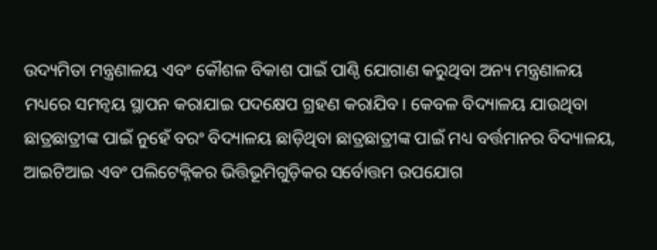ଉଦ୍ୟମିତା ମନ୍ତ୍ରଣାଳୟ ଏବଂ କୌଶଳ ବିକାଶ ପାଇଁ ପାଣ୍ଠି ଯୋଗାଣ କରୁଥିବା ଅନ୍ୟ ମନ୍ତ୍ରଣାଳୟ ମଧ୍ୟରେ ସମନ୍ବୟ ସ୍ଥାପନ କରାଯାଇ ପଦକ୍ଷେପ ଗ୍ରହଣ କରାଯିବ। କେବଳ ବିଦ୍ୟାଳୟ ଯାଉଥିବା ଛାତ୍ରଛାତ୍ରୀଙ୍କ ପାଇଁ ନୁହେଁ ବରଂ ବିଦ୍ୟାଳୟ ଛାଡ଼ିଥିବା ଛାତ୍ରଛାତ୍ରୀଙ୍କ ପାଇଁ ମଧ୍ୟ ବର୍ତ୍ତମାନର ବିଦ୍ୟାଳୟ, ଆଇଟିଆଇ ଏବଂ ପଲିଟେକ୍ନିକର ଭିତ୍ତିଭୂମିଗୁଡ଼ିକର ସର୍ବୋତ୍ତମ ଉପଯୋଗ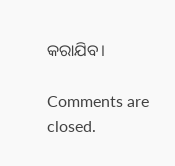କରାଯିବ।

Comments are closed.